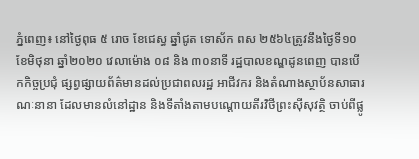ភ្នំពេញ៖ នៅថ្ងៃពុធ ៥ រោច ខែជេស្ធ ឆ្នាំជូត ទោស័ក ពស ២៥៦៤ត្រូវនឹងថ្ងៃទី១០ ខែមិថុនា ឆ្នាំ២០២០ វេលាម៉ោង ០៨ និង ៣០នាទី រដ្ឋបាលខណ្ឌដូនពេញ បានបើកកិច្ចប្រជុំ ផ្សព្វផ្សាយព័ត៌មានដល់ប្រជាពលរដ្ឋ អាជីវករ និងតំណាងស្ថាប័នសាធារណៈនានា ដែលមានលំនៅដ្ឋាន និងទីតាំងតាមបណ្ដោយតីរវិថីព្រះស៊ីសុវត្ថិ ចាប់ពីផ្លូ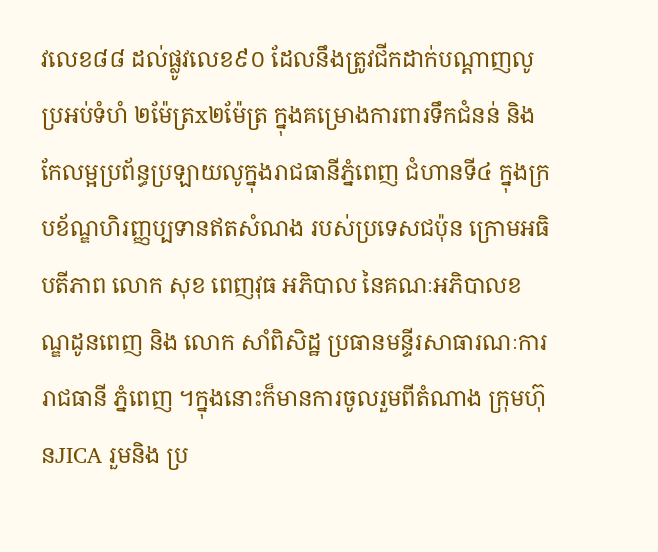វលេខ៨៨ ដល់ផ្លូវលេខ៩០ ដែលនឹងត្រូវជីកដាក់បណ្ដាញលូប្រអប់ទំហំ ២ម៉ែត្រx២ម៉ែត្រ ក្នុងគម្រោងការពារទឹកជំនន់ និងកែលម្អប្រព័ន្ធប្រឡាយលូក្នុងរាជធានីភ្នំពេញ ជំហានទី៤ ក្នុងក្របខ័ណ្ឌហិរញ្ញប្បទានឥតសំណង របស់ប្រទេសជប៉ុន ក្រោមអធិបតីភាព លោក សុខ ពេញវុធ អភិបាល នៃគណៈអភិបាលខណ្ឌដូនពេញ និង លោក សាំពិសិដ្ឋ ប្រធានមន្ទីរសាធារណៈការរាជធានី ភ្នំពេញ ។ក្នុងនោះក៏មានការចូលរួមពីតំណាង ក្រុមហ៊ុនJICA រួមនិង ប្រ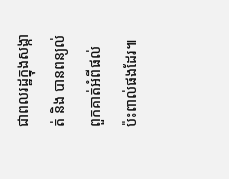ជាពលរដ្ឋក្នុងសង្កាត់ និង បានពន្យល់ពួកគាត់អំពីផល់ប៉ះពាល់ផងដែរ៕